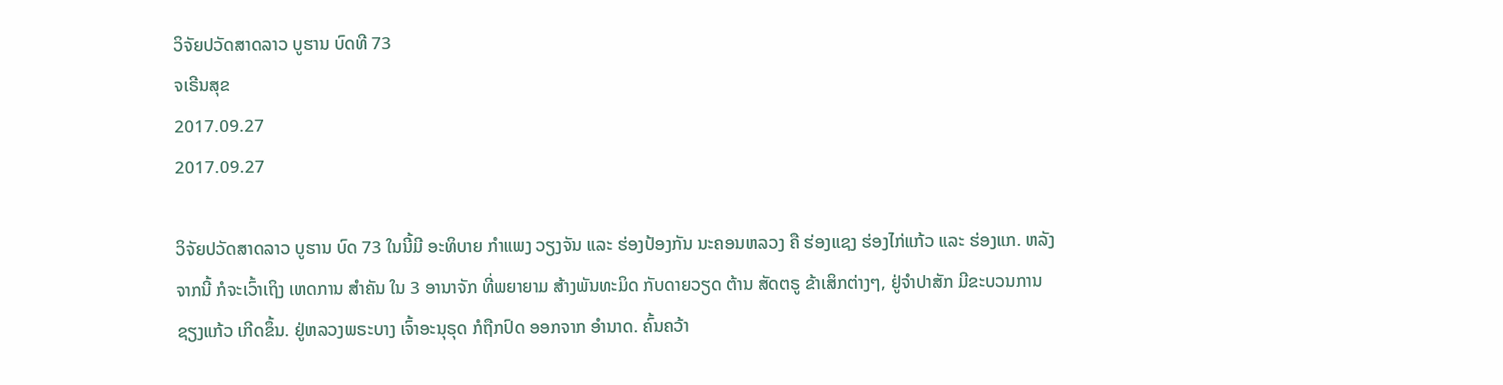ວິຈັຍປວັດສາດລາວ ບູຮານ ບົດທີ 73
ຈເຣີນສຸຂ
2017.09.27
2017.09.27

ວິຈັຍປວັດສາດລາວ ບູຮານ ບົດ 73 ໃນນີ້ມີ ອະທິບາຍ ກຳແພງ ວຽງຈັນ ແລະ ຮ່ອງປ້ອງກັນ ນະຄອນຫລວງ ຄື ຮ່ອງແຊງ ຮ່ອງໄກ່ແກ້ວ ແລະ ຮ່ອງແກ. ຫລັງຈາກນີ້ ກໍຈະເວົ້າເຖິງ ເຫດການ ສຳຄັນ ໃນ 3 ອານາຈັກ ທີ່ພຍາຍາມ ສ້າງພັນທະມິດ ກັບດາຍວຽດ ຕ້ານ ສັດຕຣູ ຂ້າເສິກຕ່າງໆ, ຢູ່ຈຳປາສັກ ມີຂະບວນການ ຊຽງແກ້ວ ເກີດຂຶ້ນ. ຢູ່ຫລວງພຣະບາງ ເຈົ້າອະນຸຣຸດ ກໍຖືກປົດ ອອກຈາກ ອຳນາດ. ຄົ້ນຄວ້າ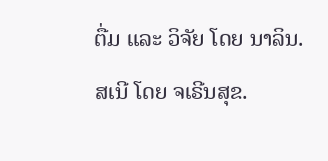ຕື່ມ ແລະ ວິຈັຍ ໂດຍ ນາລິນ. ສເນີ ໂດຍ ຈເຣີນສຸຂ.